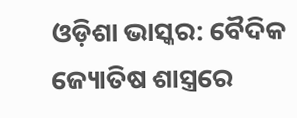ଓଡ଼ିଶା ଭାସ୍କର: ବୈଦିକ ଜ୍ୟୋତିଷ ଶାସ୍ତ୍ରରେ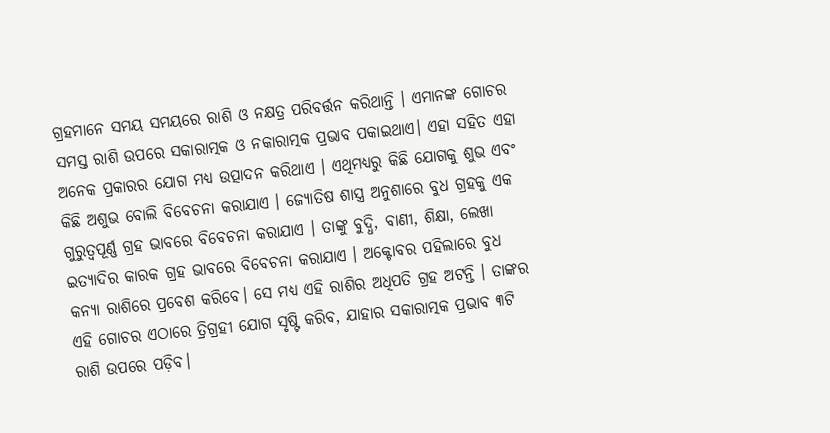ଗ୍ରହମାନେ ସମୟ ସମୟରେ ରାଶି ଓ ନକ୍ଷତ୍ର ପରିବର୍ତ୍ତନ କରିଥାନ୍ତି । ଏମାନଙ୍କ ଗୋଚର ସମସ୍ତ ରାଶି ଉପରେ ସକାରାତ୍ମକ ଓ ନକାରାତ୍ମକ ପ୍ରଭାବ ପକାଇଥାଏ। ଏହା ସହିତ ଏହା ଅନେକ ପ୍ରକାରର ଯୋଗ ମଧ୍ୟ ଉତ୍ପାଦନ କରିଥାଏ । ଏଥିମଧ୍ୟରୁ କିଛି ଯୋଗକୁ ଶୁଭ ଏବଂ କିଛି ଅଶୁଭ ବୋଲି ବିବେଚନା କରାଯାଏ । ଜ୍ୟୋତିଷ ଶାସ୍ତ୍ର ଅନୁଶାରେ ବୁଧ ଗ୍ରହକୁ ଏକ ଗୁରୁତ୍ୱପୂର୍ଣ୍ଣ ଗ୍ରହ ଭାବରେ ବିବେଚନା କରାଯାଏ । ତାଙ୍କୁ ବୁଦ୍ଧି, ବାଣୀ, ଶିକ୍ଷା, ଲେଖା ଇତ୍ୟାଦିର କାରକ ଗ୍ରହ ଭାବରେ ବିବେଚନା କରାଯାଏ । ଅକ୍ଟୋବର ପହିଲାରେ ବୁଧ କନ୍ୟା ରାଶିରେ ପ୍ରବେଶ କରିବେ। ସେ ମଧ୍ୟ ଏହି ରାଶିର ଅଧିପତି ଗ୍ରହ ଅଟନ୍ତି । ତାଙ୍କର ଏହି ଗୋଚର ଏଠାରେ ତ୍ରିଗ୍ରହୀ ଯୋଗ ସୃଷ୍ଟି କରିବ, ଯାହାର ସକାରାତ୍ମକ ପ୍ରଭାବ ୩ଟି ରାଶି ଉପରେ ପଡ଼ିବ।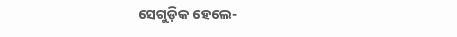ସେଗୁଡ଼ିକ ହେଲେ-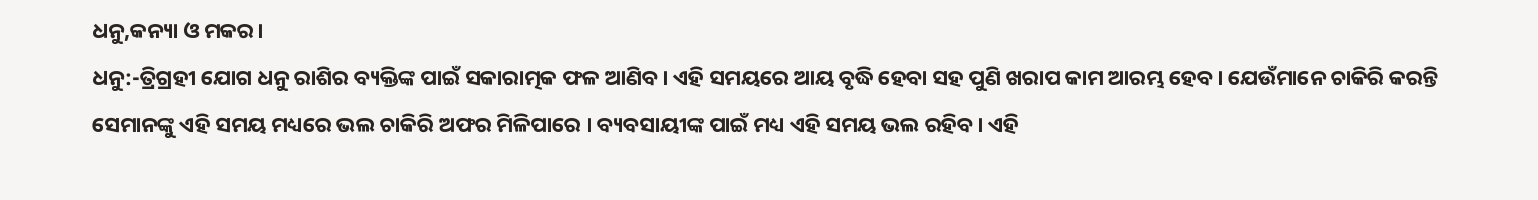ଧନୁ,କନ୍ୟା ଓ ମକର।
ଧନୁ:-ତ୍ରିଗ୍ରହୀ ଯୋଗ ଧନୁ ରାଶିର ବ୍ୟକ୍ତିଙ୍କ ପାଇଁ ସକାରାତ୍ମକ ଫଳ ଆଣିବ। ଏହି ସମୟରେ ଆୟ ବୃଦ୍ଧି ହେବା ସହ ପୁଣି ଖରାପ କାମ ଆରମ୍ଭ ହେବ। ଯେଉଁମାନେ ଚାକିରି କରନ୍ତି ସେମାନଙ୍କୁ ଏହି ସମୟ ମଧ୍ୟରେ ଭଲ ଚାକିରି ଅଫର ମିଳିପାରେ । ବ୍ୟବସାୟୀଙ୍କ ପାଇଁ ମଧ୍ୟ ଏହି ସମୟ ଭଲ ରହିବ। ଏହି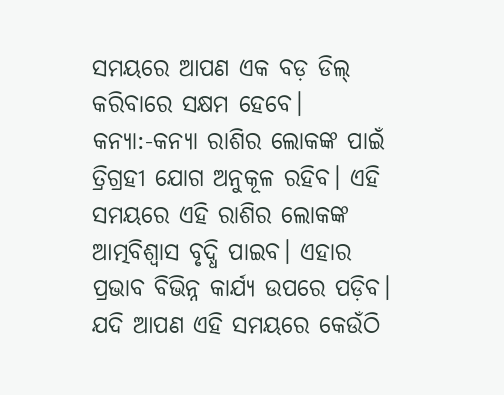ସମୟରେ ଆପଣ ଏକ ବଡ଼ ଡିଲ୍ କରିବାରେ ସକ୍ଷମ ହେବେ।
କନ୍ୟା:-କନ୍ୟା ରାଶିର ଲୋକଙ୍କ ପାଇଁ ତ୍ରିଗ୍ରହୀ ଯୋଗ ଅନୁକୂଳ ରହିବ। ଏହି ସମୟରେ ଏହି ରାଶିର ଲୋକଙ୍କ ଆତ୍ମବିଶ୍ୱାସ ବୃଦ୍ଧି ପାଇବ। ଏହାର ପ୍ରଭାବ ବିଭିନ୍ନ କାର୍ଯ୍ୟ ଉପରେ ପଡ଼ିବ। ଯଦି ଆପଣ ଏହି ସମୟରେ କେଉଁଠି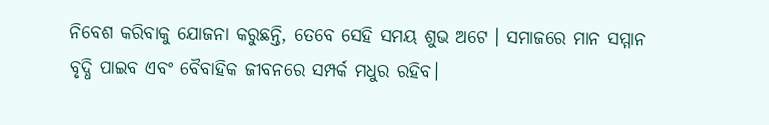ନିବେଶ କରିବାକୁ ଯୋଜନା କରୁଛନ୍ତି, ତେବେ ସେହି ସମୟ ଶୁଭ ଅଟେ । ସମାଜରେ ମାନ ସମ୍ମାନ ବୃଦ୍ଧି ପାଇବ ଏବଂ ବୈବାହିକ ଜୀବନରେ ସମ୍ପର୍କ ମଧୁର ରହିବ।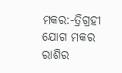ମକର:-ତ୍ରିଗ୍ରହୀ ଯୋଗ ମକର ରାଶିର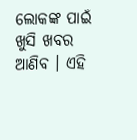ଲୋକଙ୍କ ପାଇଁ ଖୁସି ଖବର ଆଣିବ । ଏହି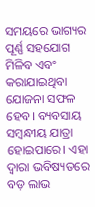ସମୟରେ ଭାଗ୍ୟର ପୂର୍ଣ୍ଣ ସହଯୋଗ ମିଳିବ ଏବଂ କରାଯାଇଥିବା ଯୋଜନା ସଫଳ ହେବ। ବ୍ୟବସାୟ ସମ୍ବନ୍ଧୀୟ ଯାତ୍ରା ହୋଇପାରେ। ଏହା ଦ୍ୱାରା ଭବିଷ୍ୟତରେ ବଡ଼ ଲାଭ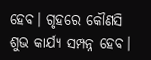ହେବ। ଗୃହରେ କୌଣସି ଶୁଭ କାର୍ଯ୍ୟ ସମ୍ପନ୍ନ ହେବ।